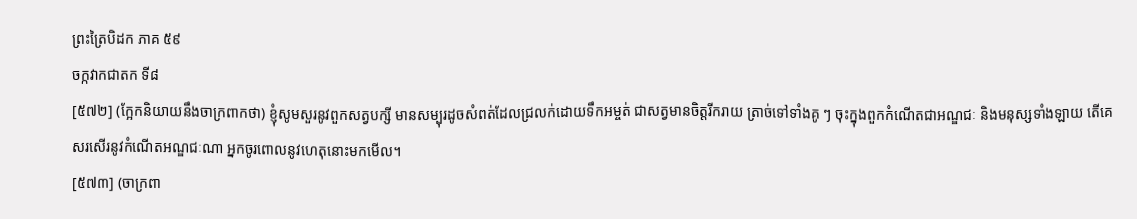ព្រះត្រៃបិដក ភាគ ៥៩
ចក្កវាកជាតក ទី៨
[៥៧២] (ក្អែកនិយាយនឹងចាក្រពាកថា) ខ្ញុំសូមសួរនូវពួកសត្វបក្សី មានសម្បុរដូចសំពត់ដែលជ្រលក់ដោយទឹកអម្ចត់ ជាសត្វមានចិត្តរីករាយ ត្រាច់ទៅទាំងគូ ៗ ចុះក្នុងពួកកំណើតជាអណ្ឌជៈ និងមនុស្សទាំងឡាយ តើគេសរសើរនូវកំណើតអណ្ឌជៈណា អ្នកចូរពោលនូវហេតុនោះមកមើល។
[៥៧៣] (ចាក្រពា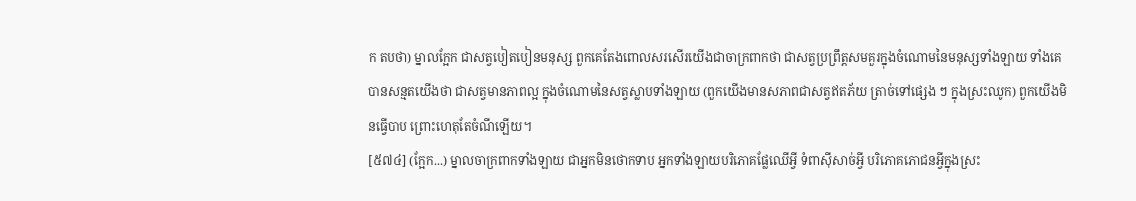ក តបថា) ម្នាលក្អែក ជាសត្វបៀតបៀនមនុស្ស ពួកគេតែងពោលសរសើរយើងជាចាក្រពាកថា ជាសត្វប្រព្រឹត្តសមគួរក្នុងចំណោមនៃមនុស្សទាំងឡាយ ទាំងគេបានសន្មតយើងថា ជាសត្វមានភាពល្អ ក្នុងចំណោមនៃសត្វស្លាបទាំងឡាយ (ពួកយើងមានសភាពជាសត្វឥតភ័យ ត្រាច់ទៅផ្សេង ៗ ក្នុងស្រះឈូក) ពួកយើងមិនធ្វើបាប ព្រោះហេតុតែចំណីឡើយ។
[៥៧៤] (ក្អែក...) ម្នាលចាក្រពាកទាំងឡាយ ជាអ្នកមិនថោកទាប អ្នកទាំងឡាយបរិភោគផ្លែឈើអ្វី ទំពាស៊ីសាច់អ្វី បរិភោគភោជនអ្វីក្នុងស្រះ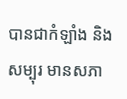បានជាកំឡាំង និងសម្បុរ មានសភា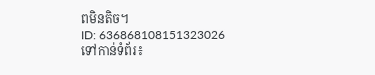ពមិនតិច។
ID: 636868108151323026
ទៅកាន់ទំព័រ៖